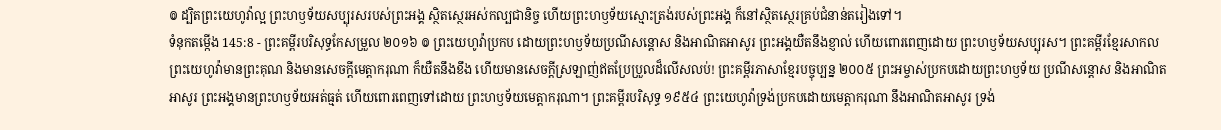៙ ដ្បិតព្រះយេហូវ៉ាល្អ ព្រះហឫទ័យសប្បុរសរបស់ព្រះអង្គ ស្ថិតស្ថេរអស់កល្បជានិច្ច ហើយព្រះហឫទ័យស្មោះត្រង់របស់ព្រះអង្គ ក៏នៅស្ថិតស្ថេរគ្រប់ជំនាន់តរៀងទៅ។
ទំនុកតម្កើង 145:8 - ព្រះគម្ពីរបរិសុទ្ធកែសម្រួល ២០១៦ ៙ ព្រះយេហូវ៉ាប្រកប ដោយព្រះហឫទ័យប្រណីសន្ដោស និងអាណិតអាសូរ ព្រះអង្គយឺតនឹងខ្ញាល់ ហើយពោរពេញដោយ ព្រះហឫទ័យសប្បុរស។ ព្រះគម្ពីរខ្មែរសាកល ព្រះយេហូវ៉ាមានព្រះគុណ និងមានសេចក្ដីមេត្តាករុណា ក៏យឺតនឹងខឹង ហើយមានសេចក្ដីស្រឡាញ់ឥតប្រែប្រួលដ៏លើសលប់! ព្រះគម្ពីរភាសាខ្មែរបច្ចុប្បន្ន ២០០៥ ព្រះអម្ចាស់ប្រកបដោយព្រះហឫទ័យ ប្រណីសន្ដោស និងអាណិតអាសូរ ព្រះអង្គមានព្រះហឫទ័យអត់ធ្មត់ ហើយពោរពេញទៅដោយ ព្រះហឫទ័យមេត្តាករុណា។ ព្រះគម្ពីរបរិសុទ្ធ ១៩៥៤ ព្រះយេហូវ៉ាទ្រង់ប្រកបដោយមេត្តាករុណា នឹងអាណិតអាសូរ ទ្រង់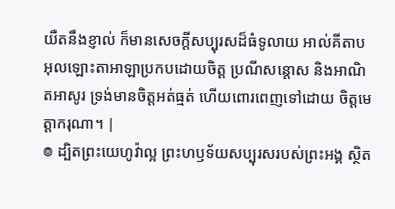យឺតនឹងខ្ញាល់ ក៏មានសេចក្ដីសប្បុរសដ៏ធំទូលាយ អាល់គីតាប អុលឡោះតាអាឡាប្រកបដោយចិត្ត ប្រណីសន្ដោស និងអាណិតអាសូរ ទ្រង់មានចិត្តអត់ធ្មត់ ហើយពោរពេញទៅដោយ ចិត្តមេត្តាករុណា។ |
៙ ដ្បិតព្រះយេហូវ៉ាល្អ ព្រះហឫទ័យសប្បុរសរបស់ព្រះអង្គ ស្ថិត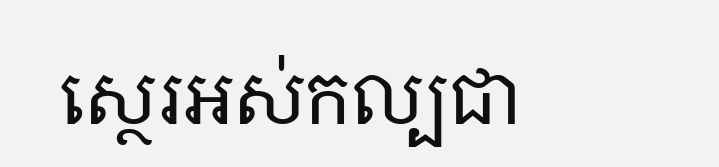ស្ថេរអស់កល្បជា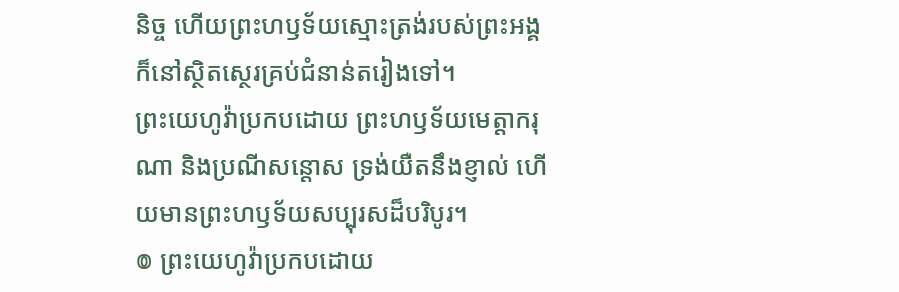និច្ច ហើយព្រះហឫទ័យស្មោះត្រង់របស់ព្រះអង្គ ក៏នៅស្ថិតស្ថេរគ្រប់ជំនាន់តរៀងទៅ។
ព្រះយេហូវ៉ាប្រកបដោយ ព្រះហឫទ័យមេត្តាករុណា និងប្រណីសន្ដោស ទ្រង់យឺតនឹងខ្ញាល់ ហើយមានព្រះហឫទ័យសប្បុរសដ៏បរិបូរ។
៙ ព្រះយេហូវ៉ាប្រកបដោយ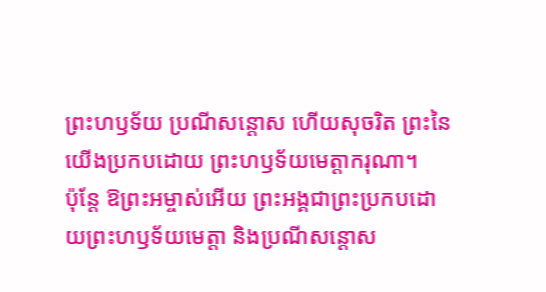ព្រះហឫទ័យ ប្រណីសន្ដោស ហើយសុចរិត ព្រះនៃយើងប្រកបដោយ ព្រះហឫទ័យមេត្តាករុណា។
ប៉ុន្ដែ ឱព្រះអម្ចាស់អើយ ព្រះអង្គជាព្រះប្រកបដោយព្រះហឫទ័យមេត្តា និងប្រណីសន្ដោស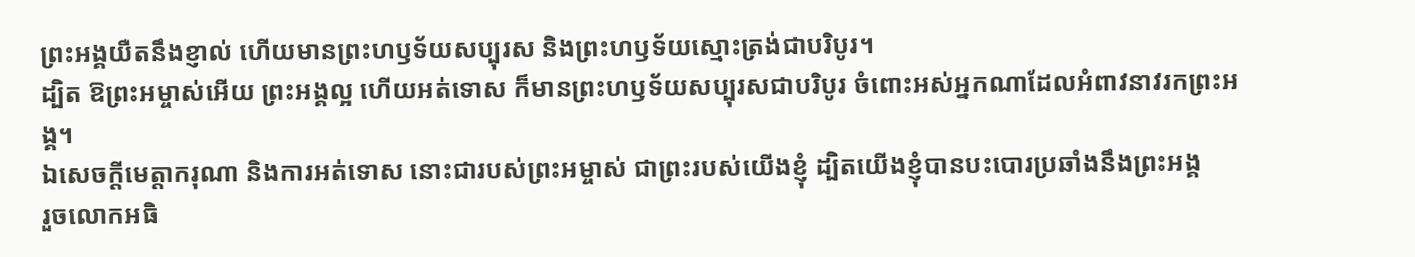ព្រះអង្គយឺតនឹងខ្ញាល់ ហើយមានព្រះហឫទ័យសប្បុរស និងព្រះហឫទ័យស្មោះត្រង់ជាបរិបូរ។
ដ្បិត ឱព្រះអម្ចាស់អើយ ព្រះអង្គល្អ ហើយអត់ទោស ក៏មានព្រះហឫទ័យសប្បុរសជាបរិបូរ ចំពោះអស់អ្នកណាដែលអំពាវនាវរកព្រះអង្គ។
ឯសេចក្ដីមេត្តាករុណា និងការអត់ទោស នោះជារបស់ព្រះអម្ចាស់ ជាព្រះរបស់យើងខ្ញុំ ដ្បិតយើងខ្ញុំបានបះបោរប្រឆាំងនឹងព្រះអង្គ
រួចលោកអធិ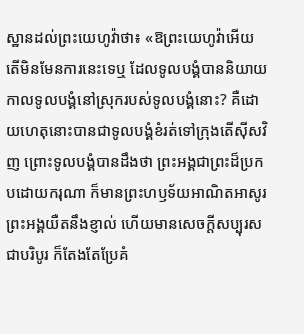ស្ឋានដល់ព្រះយេហូវ៉ាថា៖ «ឱព្រះយេហូវ៉ាអើយ តើមិនមែនការនេះទេឬ ដែលទូលបង្គំបាននិយាយកាលទូលបង្គំនៅស្រុករបស់ទូលបង្គំនោះ? គឺដោយហេតុនោះបានជាទូលបង្គំខំរត់ទៅក្រុងតើស៊ីសវិញ ព្រោះទូលបង្គំបានដឹងថា ព្រះអង្គជាព្រះដ៏ប្រកបដោយករុណា ក៏មានព្រះហឫទ័យអាណិតអាសូរ ព្រះអង្គយឺតនឹងខ្ញាល់ ហើយមានសេចក្ដីសប្បុរសជាបរិបូរ ក៏តែងតែប្រែគំ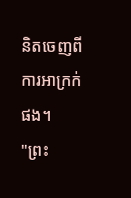និតចេញពីការអាក្រក់ផង។
"ព្រះ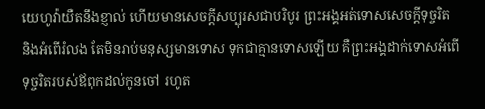យេហូវ៉ាយឺតនឹងខ្ញាល់ ហើយមានសេចក្ដីសប្បុរសជាបរិបូរ ព្រះអង្គអត់ទោសសេចក្ដីទុច្ចរិត និងអំពើរំលង តែមិនរាប់មនុស្សមានទោស ទុកជាគ្មានទោសឡើយ គឺព្រះអង្គដាក់ទោសអំពើទុច្ចរិតរបស់ឪពុកដល់កូនចៅ រហូត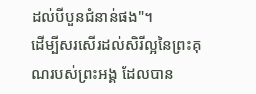ដល់បីបួនជំនាន់ផង"។
ដើម្បីសរសើរដល់សិរីល្អនៃព្រះគុណរបស់ព្រះអង្គ ដែលបាន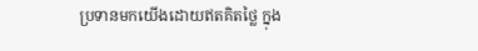ប្រទានមកយើងដោយឥតគិតថ្លៃ ក្នុង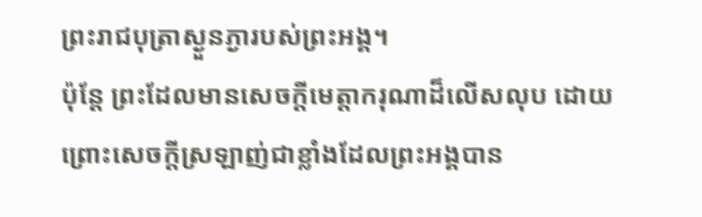ព្រះរាជបុត្រាស្ងួនភ្ងារបស់ព្រះអង្គ។
ប៉ុន្តែ ព្រះដែលមានសេចក្តីមេត្តាករុណាដ៏លើសលុប ដោយព្រោះសេចក្តីស្រឡាញ់ជាខ្លាំងដែលព្រះអង្គបាន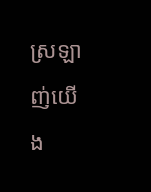ស្រឡាញ់យើង